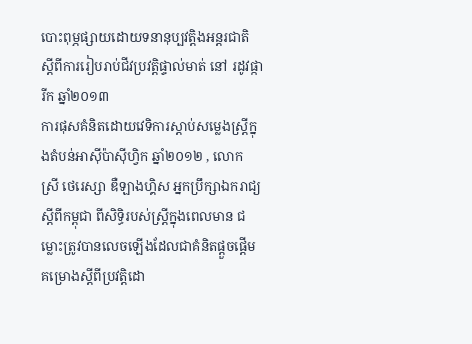បោះពុម្ភផ្សាយដោយទនានុប្បវត្តិងអន្តរជាតិ ស្តីពីការរៀបរាប់ជីវប្រវតិ្តផ្ទាល់មាត់ នៅ រដូវផ្ការីក ឆ្នាំ២០១៣
ការផុសគំនិតដោយវេទិការស្តាប់សម្លេងស្ត្រីក្នុងតំបន់អាស៊ីប៉ាស៊ីហ្វិក ឆ្នាំ២០១២ , លោក ស្រី ថេរេស្សា ឌឺឡាងហ្គិស អ្នកប្រឹក្សាឯករាជ្យស្តីពីកម្ពុជា ពីសិទ្ធិរបស់ស្រ្តីក្នុងពេលមាន ជម្លោះត្រូវបានលេចឡើងដែលជាគំនិតផ្តួចផ្តើម គម្រោងស្តីពីប្រវត្តិដោ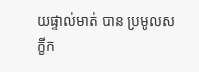យផ្ទាល់មាត់ បាន ប្រមូលសក្ខីក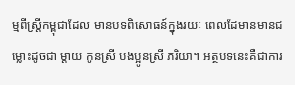ម្មពីស្រ្តីកម្ពុជាដែល មានបទពិសោធន៍ក្នុងរយៈ ពេលដែមានមានជម្លោះដូចជា ម្តាយ កូនស្រី បងប្អូនស្រី ភរិយា។ អត្ថបទនេះគឺជាការ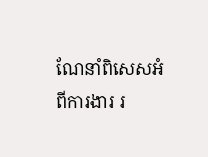ណែនាំពិសេសអំពីការងារ រ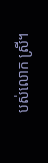បស់លោក ស្រី។